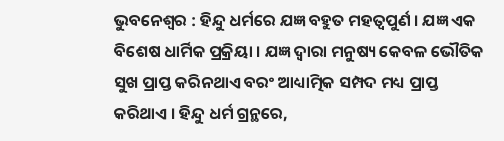ଭୁବନେଶ୍ୱର : ହିନ୍ଦୁ ଧର୍ମରେ ଯଜ୍ଞ ବହୁତ ମହତ୍ଵପୁର୍ଣ । ଯଜ୍ଞ ଏକ ବିଶେଷ ଧାର୍ମିକ ପ୍ରକ୍ରିୟା । ଯଜ୍ଞ ଦ୍ୱାରା ମନୁଷ୍ୟ କେବଳ ଭୌତିକ ସୁଖ ପ୍ରାପ୍ତ କରିନଥାଏ ବରଂ ଆଧ୍ୟାତ୍ମିକ ସମ୍ପଦ ମଧ୍ୟ ପ୍ରାପ୍ତ କରିଥାଏ । ହିନ୍ଦୁ ଧର୍ମ ଗ୍ରନ୍ଥରେ,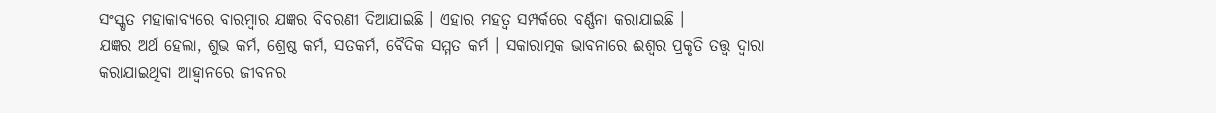ସଂସ୍କୃତ ମହାକାବ୍ୟରେ ବାରମ୍ବାର ଯଜ୍ଞର ବିବରଣୀ ଦିଆଯାଇଛି । ଏହାର ମହତ୍ୱ ସମ୍ପର୍କରେ ବର୍ଣ୍ଣନା କରାଯାଇଛି ।
ଯଜ୍ଞର ଅର୍ଥ ହେଲା, ଶୁଭ କର୍ମ, ଶ୍ରେଷ୍ଠ କର୍ମ, ସତକର୍ମ, ବୈଦିକ ସମ୍ମତ କର୍ମ । ସକାରାତ୍ମକ ଭାବନାରେ ଈଶ୍ୱର ପ୍ରକୃତି ତତ୍ତ୍ୱ ଦ୍ୱାରା କରାଯାଇଥିବା ଆହ୍ୱାନରେ ଜୀବନର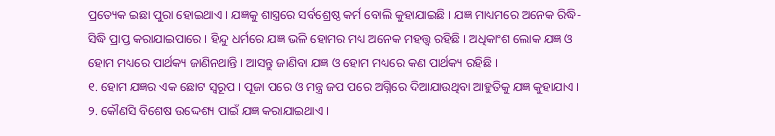ପ୍ରତ୍ୟେକ ଇଛା ପୁରା ହୋଇଥାଏ । ଯଜ୍ଞକୁ ଶାସ୍ତ୍ରରେ ସର୍ବଶ୍ରେଷ୍ଠ କର୍ମ ବୋଲି କୁହାଯାଇଛି । ଯଜ୍ଞ ମାଧ୍ୟମରେ ଅନେକ ରିଦ୍ଧି-ସିଦ୍ଧି ପ୍ରାପ୍ତ କରାଯାଇପାରେ । ହିନ୍ଦୁ ଧର୍ମରେ ଯଜ୍ଞ ଭଳି ହୋମର ମଧ୍ୟ ଅନେକ ମହତ୍ତ୍ୱ ରହିଛି । ଅଧିକାଂଶ ଲୋକ ଯଜ୍ଞ ଓ ହୋମ ମଧ୍ୟରେ ପାର୍ଥକ୍ୟ ଜାଣିନଥାନ୍ତି । ଆସନ୍ତୁ ଜାଣିବା ଯଜ୍ଞ ଓ ହୋମ ମଧ୍ୟରେ କଣ ପାର୍ଥକ୍ୟ ରହିଛି ।
୧. ହୋମ ଯଜ୍ଞର ଏକ ଛୋଟ ସ୍ୱରୂପ । ପୂଜା ପରେ ଓ ମନ୍ତ୍ର ଜପ ପରେ ଅଗ୍ନିରେ ଦିଆଯାଉଥିବା ଆହୁତିକୁ ଯଜ୍ଞ କୁହାଯାଏ ।
୨. କୌଣସି ବିଶେଷ ଉଦ୍ଦେଶ୍ୟ ପାଇଁ ଯଜ୍ଞ କରାଯାଇଥାଏ ।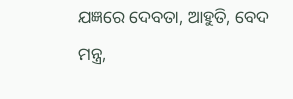ଯଜ୍ଞରେ ଦେବତା, ଆହୁତି, ବେଦ ମନ୍ତ୍ର,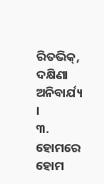ରିତଭିକ୍, ଦକ୍ଷିଣା ଅନିବାର୍ଯ୍ୟ ।
୩. ହୋମରେ ହୋମ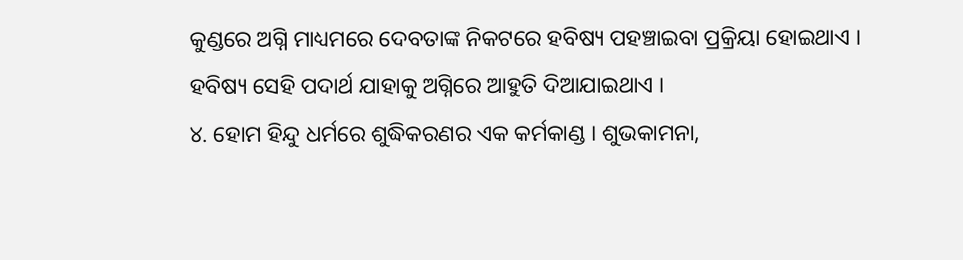କୁଣ୍ଡରେ ଅଗ୍ନି ମାଧ୍ୟମରେ ଦେବତାଙ୍କ ନିକଟରେ ହବିଷ୍ୟ ପହଞ୍ଚାଇବା ପ୍ରକ୍ରିୟା ହୋଇଥାଏ । ହବିଷ୍ୟ ସେହି ପଦାର୍ଥ ଯାହାକୁ ଅଗ୍ନିରେ ଆହୁତି ଦିଆଯାଇଥାଏ ।
୪. ହୋମ ହିନ୍ଦୁ ଧର୍ମରେ ଶୁଦ୍ଧିକରଣର ଏକ କର୍ମକାଣ୍ଡ । ଶୁଭକାମନା,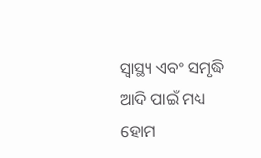ସ୍ୱାସ୍ଥ୍ୟ ଏବଂ ସମୃଦ୍ଧି ଆଦି ପାଇଁ ମଧ୍ୟ ହୋମ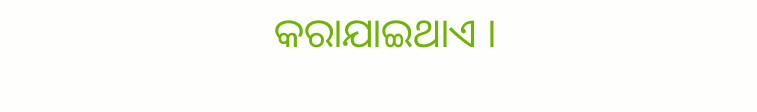କରାଯାଇଥାଏ ।